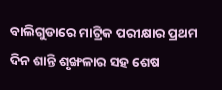ବାଲିଗୁଡାରେ ମାଟ୍ରିକ ପରୀକ୍ଷାର ପ୍ରଥମ ଦିନ ଶାନ୍ତି ଶୃଙ୍ଖଳାର ସହ ଶେଷ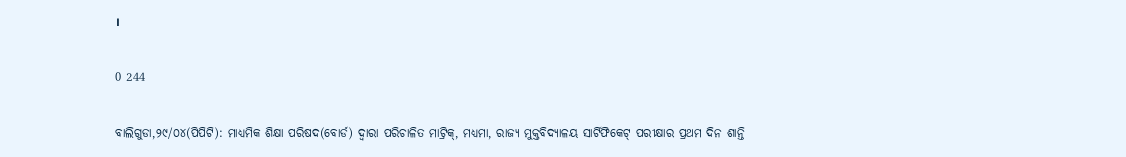।

0 244

ବାଲିଗୁଡା,୨୯/୦୪(ପିପିଟି): ମାଧ୍ୟମିକ ଶିକ୍ଷା ପରିଷଦ(ବୋର୍ଡ) ଦ୍ବାରା ପରିଚାଳିତ ମାଟ୍ରିକ୍, ମଧ୍ୟମା, ରାଜ୍ୟ ମୁକ୍ତବିଦ୍ୟାଳୟ ସାର୍ଟିଫିକେଟ୍ ପରୀକ୍ଷାର ପ୍ରଥମ ଦିନ ଶାନ୍ତି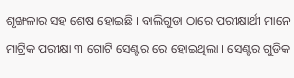ଶୃଙ୍ଖଳାର ସହ ଶେଷ ହୋଇଛି । ବାଲିଗୁଡା ଠାରେ ପରୀକ୍ଷାର୍ଥୀ ମାନେ ମାଟ୍ରିକ ପରୀକ୍ଷା ୩ ଗୋଟି ସେଣ୍ଟର ରେ ହୋଇଥିଲା । ସେଣ୍ଟର ଗୁଡିକ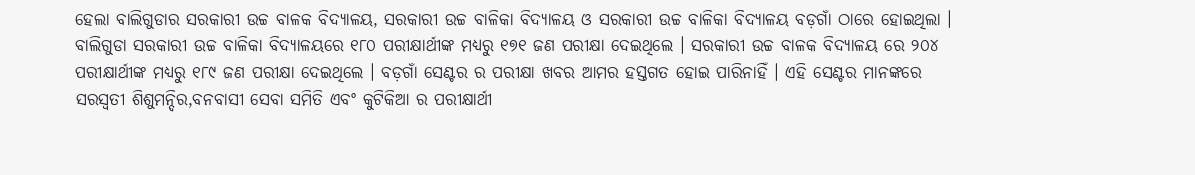ହେଲା ବାଲିଗୁଡାର ସରକାରୀ ଉଚ୍ଚ ବାଳକ ବିଦ୍ୟାଳୟ, ସରକାରୀ ଉଚ୍ଚ ବାଳିକା ବିଦ୍ୟାଳୟ ଓ ସରକାରୀ ଉଚ୍ଚ ବାଳିକା ବିଦ୍ୟାଳୟ ବଡ଼ଗାଁ ଠାରେ ହୋଇଥିଲା । ବାଲିଗୁଡା ସରକାରୀ ଉଚ୍ଚ ବାଳିକା ବିଦ୍ୟାଳୟରେ ୧୮୦ ପରୀକ୍ଷାର୍ଥୀଙ୍କ ମଧ୍ୟରୁ ୧୭୧ ଜଣ ପରୀକ୍ଷା ଦେଇଥିଲେ । ସରକାରୀ ଉଚ୍ଚ ବାଳକ ବିଦ୍ୟାଳୟ ରେ ୨୦୪ ପରୀକ୍ଷାର୍ଥୀଙ୍କ ମଧ୍ୟରୁ ୧୮୯ ଜଣ ପରୀକ୍ଷା ଦେଇଥିଲେ । ବଡ଼ଗାଁ ସେଣ୍ଟର ର ପରୀକ୍ଷା ଖବର ଆମର ହସ୍ତଗତ ହୋଇ ପାରିନାହିଁ । ଏହି ସେଣ୍ଟର ମାନଙ୍କରେ ସରସ୍ବତୀ ଶିଶୁମନ୍ଦିର,ବନବାସୀ ସେବା ସମିତି ଏବଂ କୁଟିକିଆ ର ପରୀକ୍ଷାର୍ଥୀ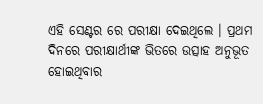ଏହି ସେଣ୍ଟର ରେ ପରୀକ୍ଷା ଦେଇଥିଲେ । ପ୍ରଥମ ଦିନରେ ପରୀକ୍ଷାର୍ଥୀଙ୍କ ଭିତରେ ଉତ୍ସାହ ଅନୁଭୂତ ହୋଇଥିବାର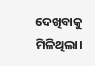ଦେଖିବାକୁ ମିଳିଥିଲା।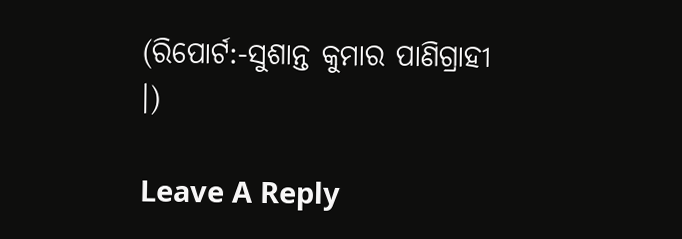(ରିପୋର୍ଟ:-ସୁଶାନ୍ତ କୁମାର ପାଣିଗ୍ରାହୀ ।)

Leave A Reply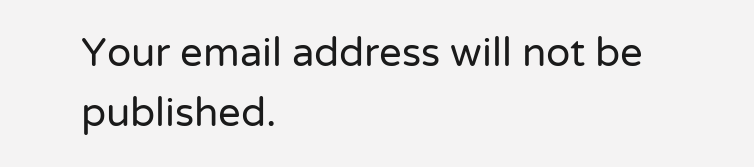Your email address will not be published.